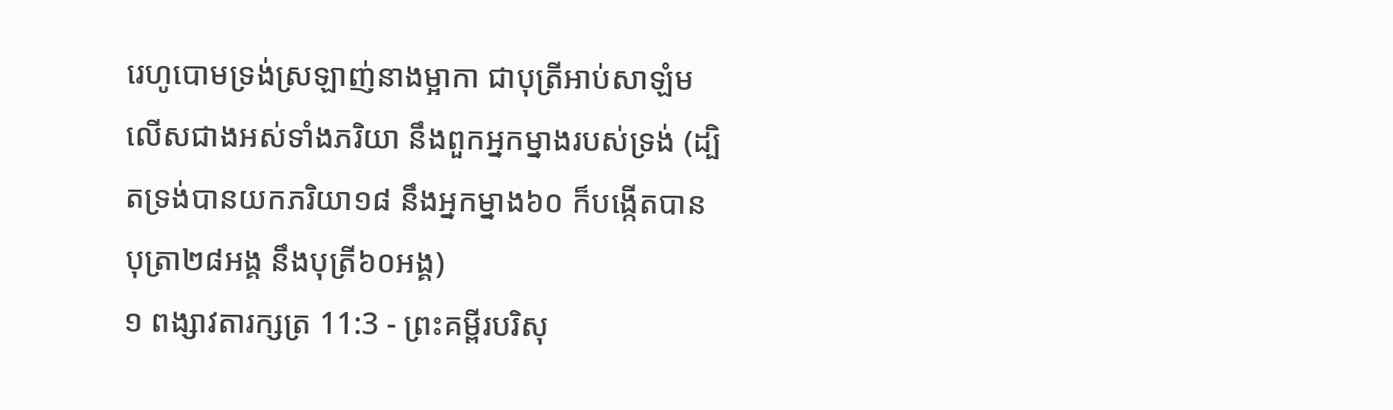រេហូបោមទ្រង់ស្រឡាញ់នាងម្អាកា ជាបុត្រីអាប់សាឡំម លើសជាងអស់ទាំងភរិយា នឹងពួកអ្នកម្នាងរបស់ទ្រង់ (ដ្បិតទ្រង់បានយកភរិយា១៨ នឹងអ្នកម្នាង៦០ ក៏បង្កើតបានបុត្រា២៨អង្គ នឹងបុត្រី៦០អង្គ)
១ ពង្សាវតារក្សត្រ 11:3 - ព្រះគម្ពីរបរិសុ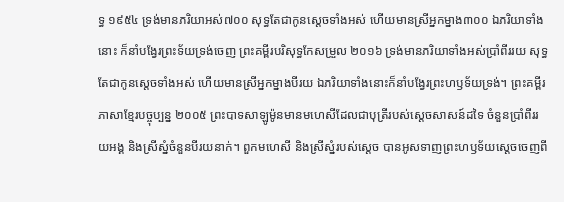ទ្ធ ១៩៥៤ ទ្រង់មានភរិយាអស់៧០០ សុទ្ធតែជាកូនស្តេចទាំងអស់ ហើយមានស្រីអ្នកម្នាង៣០០ ឯភរិយាទាំងនោះ ក៏នាំបង្វែរព្រះទ័យទ្រង់ចេញ ព្រះគម្ពីរបរិសុទ្ធកែសម្រួល ២០១៦ ទ្រង់មានភរិយាទាំងអស់ប្រាំពីររយ សុទ្ធតែជាកូនស្តេចទាំងអស់ ហើយមានស្រីអ្នកម្នាងបីរយ ឯភរិយាទាំងនោះក៏នាំបង្វែរព្រះហឫទ័យទ្រង់។ ព្រះគម្ពីរភាសាខ្មែរបច្ចុប្បន្ន ២០០៥ ព្រះបាទសាឡូម៉ូនមានមហេសីដែលជាបុត្រីរបស់ស្ដេចសាសន៍ដទៃ ចំនួនប្រាំពីររយអង្គ និងស្រីស្នំចំនួនបីរយនាក់។ ពួកមហេសី និងស្រីស្នំរបស់ស្ដេច បានអូសទាញព្រះហឫទ័យស្ដេចចេញពី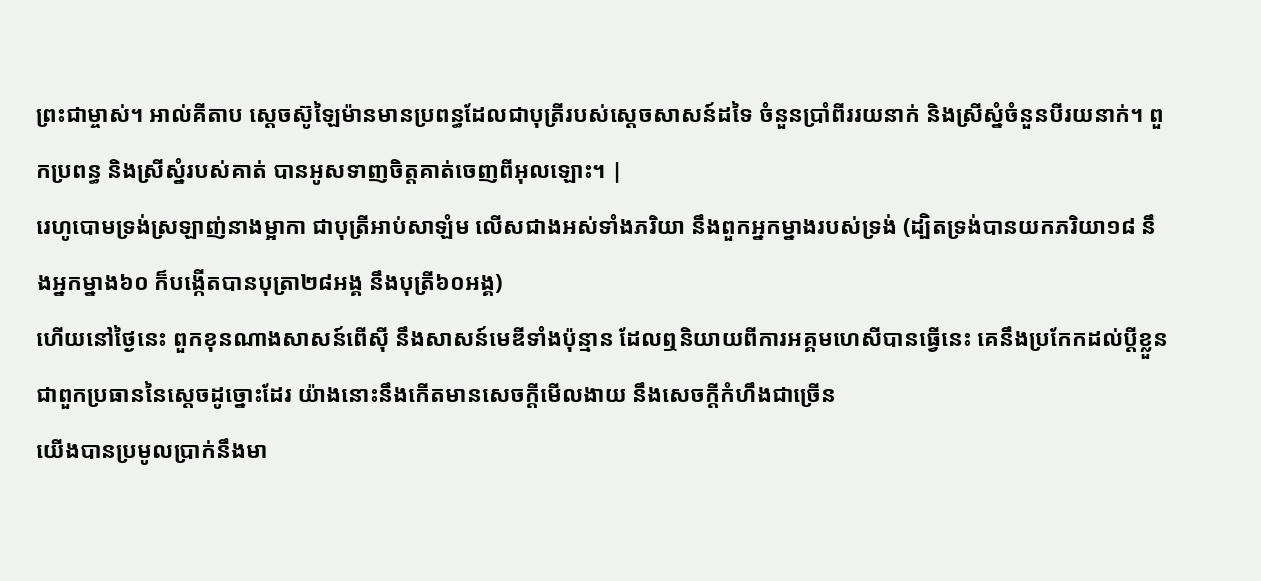ព្រះជាម្ចាស់។ អាល់គីតាប ស្តេចស៊ូឡៃម៉ានមានប្រពន្ធដែលជាបុត្រីរបស់ស្តេចសាសន៍ដទៃ ចំនួនប្រាំពីររយនាក់ និងស្រីស្នំចំនួនបីរយនាក់។ ពួកប្រពន្ធ និងស្រីស្នំរបស់គាត់ បានអូសទាញចិត្តគាត់ចេញពីអុលឡោះ។ |
រេហូបោមទ្រង់ស្រឡាញ់នាងម្អាកា ជាបុត្រីអាប់សាឡំម លើសជាងអស់ទាំងភរិយា នឹងពួកអ្នកម្នាងរបស់ទ្រង់ (ដ្បិតទ្រង់បានយកភរិយា១៨ នឹងអ្នកម្នាង៦០ ក៏បង្កើតបានបុត្រា២៨អង្គ នឹងបុត្រី៦០អង្គ)
ហើយនៅថ្ងៃនេះ ពួកខុនណាងសាសន៍ពើស៊ី នឹងសាសន៍មេឌីទាំងប៉ុន្មាន ដែលឮនិយាយពីការអគ្គមហេសីបានធ្វើនេះ គេនឹងប្រកែកដល់ប្ដីខ្លួន ជាពួកប្រធាននៃស្តេចដូច្នោះដែរ យ៉ាងនោះនឹងកើតមានសេចក្ដីមើលងាយ នឹងសេចក្តីកំហឹងជាច្រើន
យើងបានប្រមូលប្រាក់នឹងមា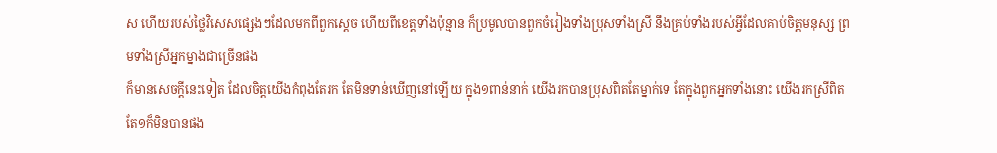ស ហើយរបស់ថ្លៃវិសេសផ្សេងៗដែលមកពីពួកស្តេច ហើយពីខេត្តទាំងប៉ុន្មាន ក៏ប្រមូលបានពួកចំរៀងទាំងប្រុសទាំងស្រី នឹងគ្រប់ទាំងរបស់អ្វីដែលគាប់ចិត្តមនុស្ស ព្រមទាំងស្រីអ្នកម្នាងជាច្រើនផង
ក៏មានសេចក្ដីនេះទៀត ដែលចិត្តយើងកំពុងតែរក តែមិនទាន់ឃើញនៅឡើយ ក្នុង១ពាន់នាក់ យើងរកបានប្រុសពិតតែម្នាក់ទេ តែក្នុងពួកអ្នកទាំងនោះ យើងរកស្រីពិតតែ១ក៏មិនបានផង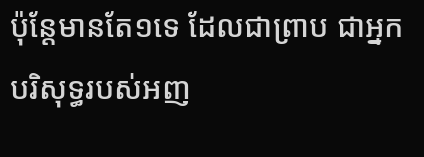ប៉ុន្តែមានតែ១ទេ ដែលជាព្រាប ជាអ្នកបរិសុទ្ធរបស់អញ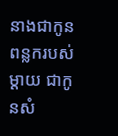នាងជាកូនពន្លករបស់ម្តាយ ជាកូនសំ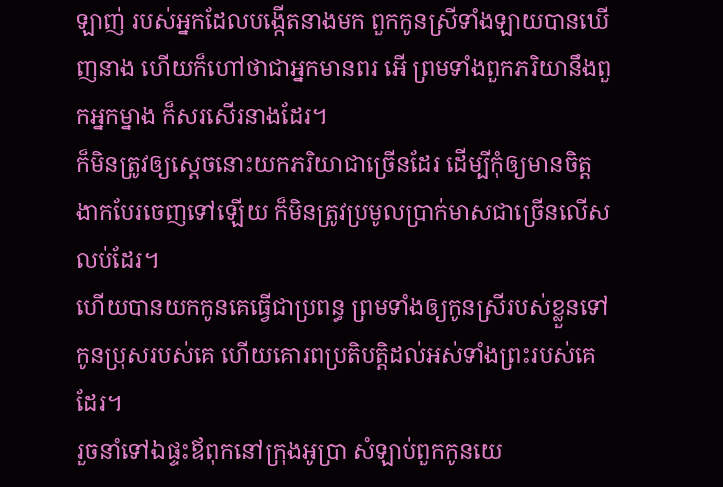ឡាញ់ របស់អ្នកដែលបង្កើតនាងមក ពួកកូនស្រីទាំងឡាយបានឃើញនាង ហើយក៏ហៅថាជាអ្នកមានពរ អើ ព្រមទាំងពួកភរិយានឹងពួកអ្នកម្នាង ក៏សរសើរនាងដែរ។
ក៏មិនត្រូវឲ្យស្តេចនោះយកភរិយាជាច្រើនដែរ ដើម្បីកុំឲ្យមានចិត្តងាកបែរចេញទៅឡើយ ក៏មិនត្រូវប្រមូលប្រាក់មាសជាច្រើនលើសលប់ដែរ។
ហើយបានយកកូនគេធ្វើជាប្រពន្ធ ព្រមទាំងឲ្យកូនស្រីរបស់ខ្លួនទៅកូនប្រុសរបស់គេ ហើយគោរពប្រតិបត្តិដល់អស់ទាំងព្រះរបស់គេដែរ។
រួចនាំទៅឯផ្ទះឪពុកនៅក្រុងអូប្រា សំឡាប់ពួកកូនយេ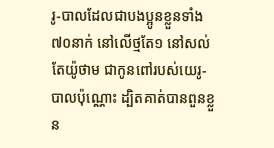រូ-បាលដែលជាបងប្អូនខ្លួនទាំង៧០នាក់ នៅលើថ្មតែ១ នៅសល់តែយ៉ូថាម ជាកូនពៅរបស់យេរូ-បាលប៉ុណ្ណោះ ដ្បិតគាត់បានពួនខ្លួន